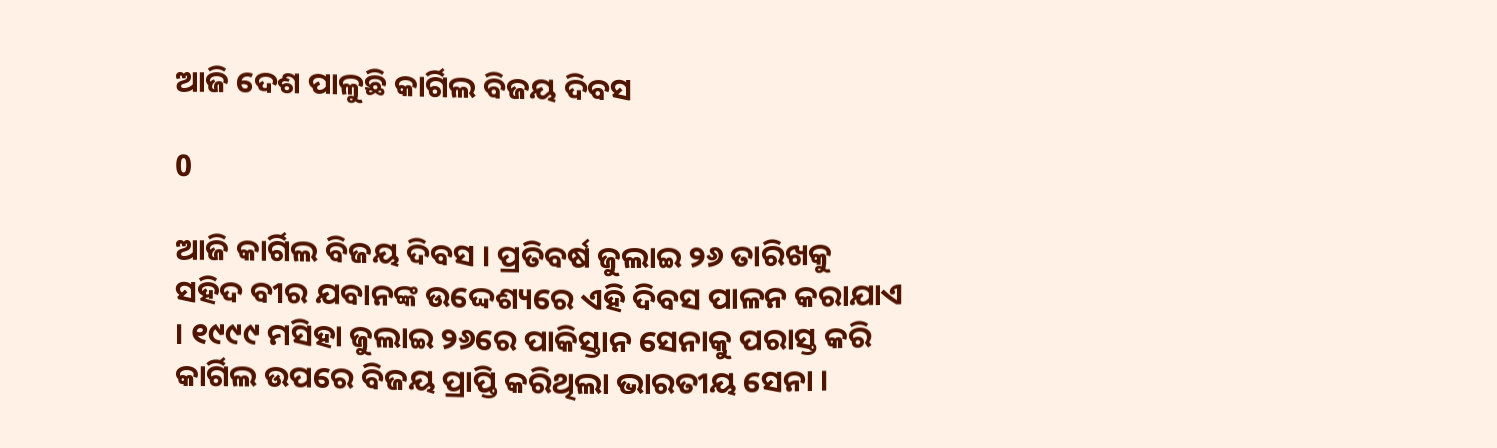ଆଜି ଦେଶ ପାଳୁଛି କାର୍ଗିଲ ବିଜୟ ଦିବସ

0

ଆଜି କାର୍ଗିଲ ବିଜୟ ଦିବସ । ପ୍ରତିବର୍ଷ ଜୁଲାଇ ୨୬ ତାରିଖକୁ ସହିଦ ବୀର ଯବାନଙ୍କ ଉଦ୍ଦେଶ୍ୟରେ ଏହି ଦିବସ ପାଳନ କରାଯାଏ । ୧୯୯୯ ମସିହା ଜୁଲାଇ ୨୬ରେ ପାକିସ୍ତାନ ସେନାକୁ ପରାସ୍ତ କରି କାର୍ଗିଲ ଉପରେ ବିଜୟ ପ୍ରାପ୍ତି କରିଥିଲା ଭାରତୀୟ ସେନା ।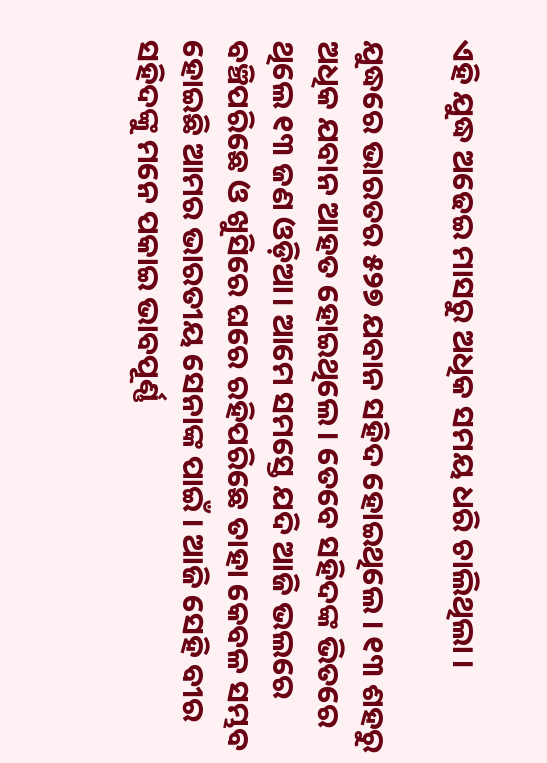ଏହି ଯୁଦ୍ଧ ଅଢେଇ ମାସରୁ ଅଧିକ ସମୟ ଧରି ଚାଲିଥିଲା ।

ଯୁଦ୍ଧରେ ଭାରତର ୫୨୭ ଯବାନ ସହିଦ ହୋଇଥିଲେ । ୧୩ ଶହରୁ ଅଧିକ ଯବାନ ଆହତ ହୋଇଥିଲେ। ତେବେ ସହିଦଙ୍କ ଭିତରେ ଥିଲେ ୧୩ ଜଣ ଓଡ଼ିଆ। ଆମେ ସମସ୍ତେ ଯଦି ଆଜି ଭଲରେ ବଞ୍ଚିପରିଛେ ଓ ଖୁସିରେ ଘରେ ରହିପରିଛେ ତାହା କେବଳ ସମ୍ଭବ ହୋଇଛି ଆମର ଭାରତୀୟ ସେନାଙ୍କ ପାଇଁ । ଆଜି ସେହି ବୀର ସହିଦଙ୍କୁ ମନେ ପକାଇ ଭାବପୂର୍ଣ୍ଣ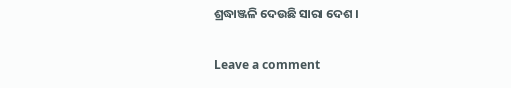ଶ୍ରଦ୍ଧାଞ୍ଜଳି ଦେଉଛି ସାରା ଦେଶ ।

Leave a comment